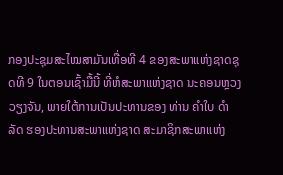ກອງປະຊຸມສະໄໝສາມັນເທື່ອທີ 4 ຂອງສະພາແຫ່ງຊາດຊຸດທີ 9 ໃນຕອນເຊົ້າມື້ນີ້ ທີ່ຫໍສະພາແຫ່ງຊາດ ນະຄອນຫຼວງວຽງຈັນ, ພາຍໃຕ້ການເປັນປະທານຂອງ ທ່ານ ຄຳໃບ ດຳລັດ ຮອງປະທານສະພາແຫ່ງຊາດ ສະມາຊິກສະພາແຫ່ງ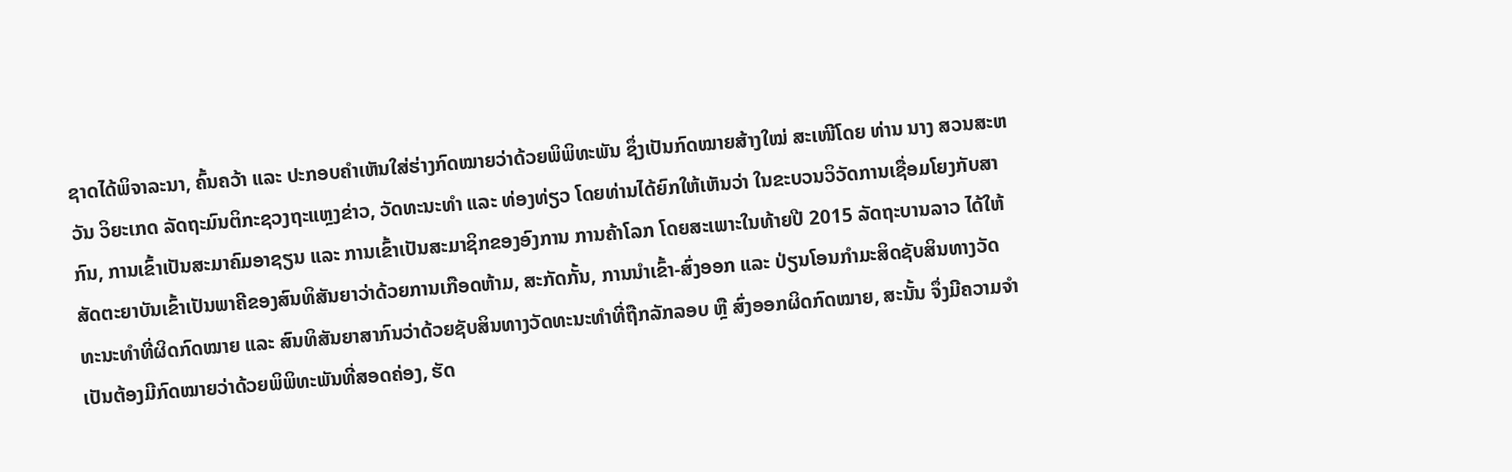ຊາດໄດ້ພິຈາລະນາ, ຄົ້ນຄວ້າ ແລະ ປະກອບຄຳເຫັນໃສ່ຮ່າງກົດໝາຍວ່າດ້ວຍພິພິທະພັນ ຊຶ່ງເປັນກົດໝາຍສ້າງໃໝ່ ສະເໜີໂດຍ ທ່ານ ນາງ ສວນສະຫວັນ ວິຍະເກດ ລັດຖະມົນຕິກະຊວງຖະແຫຼງຂ່າວ, ວັດທະນະທຳ ແລະ ທ່ອງທ່ຽວ ໂດຍທ່ານໄດ້ຍົກໃຫ້ເຫັນວ່າ ໃນຂະບວນວິວັດການເຊື່ອມໂຍງກັບສາກົນ, ການເຂົ້າເປັນສະມາຄົມອາຊຽນ ແລະ ການເຂົ້າເປັນສະມາຊິກຂອງອົງການ ການຄ້າໂລກ ໂດຍສະເພາະໃນທ້າຍປີ 2015 ລັດຖະບານລາວ ໄດ້ໃຫ້ສັດຕະຍາບັນເຂົ້າເປັນພາຄີຂອງສົນທິສັນຍາວ່າດ້ວຍການເກືອດຫ້າມ, ສະກັດກັ້ນ, ການນຳເຂົ້າ-ສົ່ງອອກ ແລະ ປ່ຽນໂອນກຳມະສິດຊັບສິນທາງວັດທະນະທຳທີ່ຜິດກົດໝາຍ ແລະ ສົນທິສັນຍາສາກົນວ່າດ້ວຍຊັບສິນທາງວັດທະນະທຳທີ່ຖືກລັກລອບ ຫຼື ສົ່ງອອກຜິດກົດໝາຍ, ສະນັ້ນ ຈຶ່ງມີຄວາມຈຳເປັນຕ້ອງມີກົດໝາຍວ່າດ້ວຍພິພິທະພັນທີ່ສອດຄ່ອງ, ຮັດ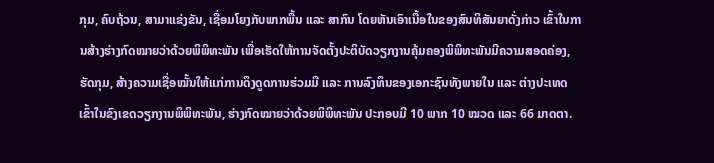ກຸມ, ຄົບຖ້ວນ, ສາມາແຂ່ງຂັນ, ເຊື່ອມໂຍງກັບພາກພື້ນ ແລະ ສາກົນ ໂດຍຫັນເອົາເນື້ອໃນຂອງສົນທິສັນຍາດັ່ງກ່າວ ເຂົ້າໃນການສ້າງຮ່າງກົດໝາຍວ່າດ້ວຍພິພິທະພັນ ເພື່ອເຮັດໃຫ້ການຈັດຕັ້ງປະຕິບັດວຽກງານຄຸ້ມຄອງພິພິທະພັນມີຄວາມສອດຄ່ອງ, ຮັດກຸມ, ສ້າງຄວາມເຊື່ອໝັ້ນໃຫ້ແກ່ການດຶງດູດການຮ່ວມມື ແລະ ການລົງທຶນຂອງເອກະຊົນທັງພາຍໃນ ແລະ ຕ່າງປະເທດ ເຂົ້າໃນຂົງເຂດວຽກງານພິພິທະພັນ, ຮ່າງກົດໝາຍວ່າດ້ວຍພິພິທະພັນ ປະກອບມີ 10 ພາກ 10 ໝວດ ແລະ 66 ມາດຕາ.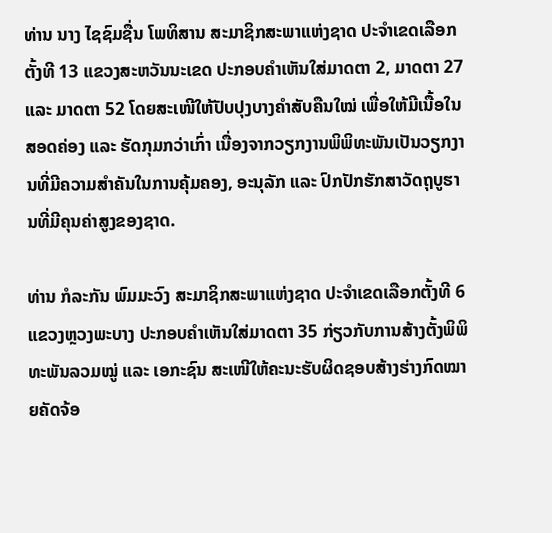ທ່ານ ນາງ ໄຊຊົມຊື່ນ ໂພທິສານ ສະມາຊິກສະພາແຫ່ງຊາດ ປະຈຳເຂດເລືອກຕັ້ງທີ 13 ແຂວງສະຫວັນນະເຂດ ປະກອບຄຳເຫັນໃສ່ມາດຕາ 2, ມາດຕາ 27 ແລະ ມາດຕາ 52 ໂດຍສະເໜີໃຫ້ປັບປຸງບາງຄຳສັບຄືນໃໝ່ ເພື່ອໃຫ້ມີເນື້ອໃນສອດຄ່ອງ ແລະ ຮັດກຸມກວ່າເກົ່າ ເນື່ອງຈາກວຽກງານພິພິທະພັນເປັນວຽກງານທີ່ມີຄວາມສຳຄັນໃນການຄຸ້ມຄອງ, ອະນຸລັກ ແລະ ປົກປັກຮັກສາວັດຖຸບູຮານທີ່ມີຄຸນຄ່າສູງຂອງຊາດ.

ທ່ານ ກໍລະກັນ ພົມມະວົງ ສະມາຊິກສະພາແຫ່ງຊາດ ປະຈຳເຂດເລືອກຕັ້ງທີ 6 ແຂວງຫຼວງພະບາງ ປະກອບຄຳເຫັນໃສ່ມາດຕາ 35 ກ່ຽວກັບການສ້າງຕັ້ງພິພິທະພັນລວມໝູ່ ແລະ ເອກະຊົນ ສະເໜີໃຫ້ຄະນະຮັບຜິດຊອບສ້າງຮ່າງກົດໝາຍຄັດຈ້ອ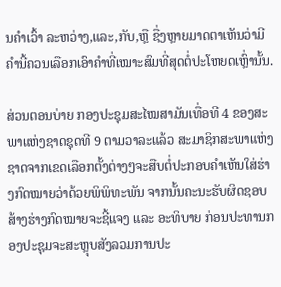ນຄໍາເວົ້າ ລະຫວ່າງ,ແລະ,ກັບ,ຫຼື ຊື່ງຫຼາຍມາດຕາເຫັນວ່າມີຄຳນີ້ຄວນເລືອກເອົາຄຳທີ່ເໝາະສົມທີ່ສຸດຕໍ່ປະໂຫຍດເຫຼົ່ານັ້ນ.

ສ່ວນຕອນບ່າຍ ກອງປະຊຸມສະໄໝສາມັນເທື່ອທີ 4 ຂອງສະພາແຫ່ງຊາດຊຸດທີ 9 ຕາມວາລະແລ້ວ ສະມາຊິກສະພາແຫ່ງຊາດຈາກເຂດເລືອກຕັ້ງຕ່າງໆຈະສືບຕໍ່ປະກອບຄຳເຫັນໃສ່ຮ່າງກົດໝາຍວ່າດ້ວຍພິພິທະພັນ ຈາກນັ້ນຄະນະຮັບຜິດຊອບສ້າງຮ່າງກົດໝາຍຈະຊີ້ແຈງ ແລະ ອະທິບາຍ ກ່ອນປະທານກອງປະຊຸມຈະສະຫຼຸບສັງລວມການປະ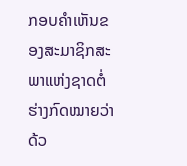ກອບຄຳເຫັນຂອງສະມາຊິກສະພາແຫ່ງຊາດຕໍ່ຮ່າງກົດໝາຍວ່າດ້ວ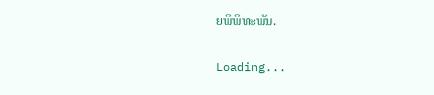ຍພິພິທະພັນ.

Loading...